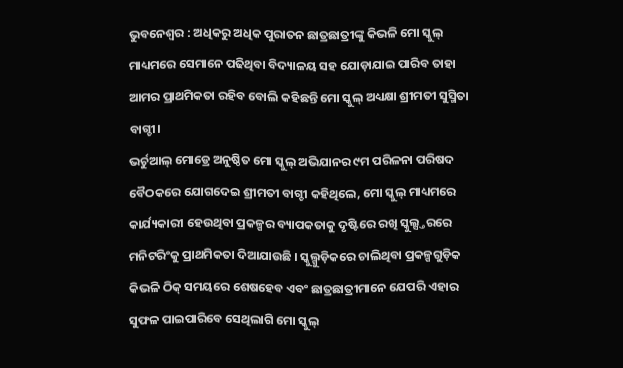ଭୁବନେଶ୍ୱର : ଅଧିକରୁ ଅଧିକ ପୁରାତନ ଛାତ୍ରଛାତ୍ରୀଙ୍କୁ କିଭଳି ମୋ ସ୍କୁଲ୍ ମାଧ୍ୟମରେ ସେମାନେ ପଢିଥିବା ବିଦ୍ୟାଳୟ ସହ ଯୋଡ଼ାଯାଇ ପାରିବ ତାହା ଆମର ପ୍ରାଥମିକତା ରହିବ ବୋଲି କହିଛନ୍ତି ମୋ ସ୍କୁଲ୍ ଅଧ୍ୟକ୍ଷା ଶ୍ରୀମତୀ ସୁସ୍ମିତା ବାଗ୍ଚୀ।
ଭର୍ଚୁଆଲ୍ ମୋଡ୍ରେ ଅନୁଷ୍ଠିତ ମୋ ସ୍କୁଲ୍ ଅଭିଯାନର ୯ମ ପରିଳନା ପରିଷଦ ବୈଠକରେ ଯୋଗଦେଇ ଶ୍ରୀମତୀ ବାଗ୍ଚୀ କହିଥିଲେ, ମୋ ସ୍କୁଲ୍ ମାଧ୍ୟମରେ କାର୍ଯ୍ୟକାରୀ ହେଉଥିବା ପ୍ରକଳ୍ପର ବ୍ୟାପକତାକୁ ଦୃଷ୍ଟିରେ ରଖି ସ୍କୁଲ୍ସ୍ତରରେ ମନିଟରିଂକୁ ପ୍ରାଥମିକତା ଦିଆଯାଉଛି । ସ୍କୁଲ୍ଗୁଡ଼ିକରେ ଚାଲିଥିବା ପ୍ରକଳ୍ପଗୁଡ଼ିକ କିଭଳି ଠିକ୍ ସମୟରେ ଶେଷହେବ ଏବଂ ଛାତ୍ରଛାତ୍ରୀମାନେ ଯେପରି ଏହାର ସୁଫଳ ପାଇପାରିବେ ସେଥିଲାଗି ମୋ ସ୍କୁଲ୍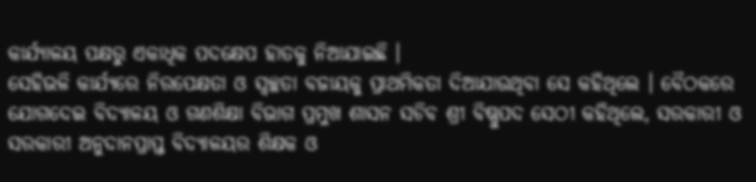କାର୍ଯ୍ୟାଳୟ ପକ୍ଷରୁ ଏକାଧିକ ପଦକ୍ଷେପ ହାତକୁ ନିଆଯାଇଛି ।
ସେହିଭଳି କାର୍ଯ୍ୟରେ ନିରପେକ୍ଷତା ଓ ସ୍ୱଚ୍ଛତା ବଜାୟକୁ ପ୍ରାଥମିକତା ଦିଆଯାଉଥିବା ସେ କହିଥିଲେ । ବୈଠକରେ ଯୋଗଦେଇ ବିଦ୍ୟାଳୟ ଓ ଗଣଶିକ୍ଷା ବିଭାଗ ପ୍ରମୁଖ ଶାସନ ସଚିବ ଶ୍ରୀ ବିଷ୍ଣୁପଦ ସେଠୀ କହିଥିଲେ, ସରକାରୀ ଓ ସରକାରୀ ଅନୁଦାନପ୍ରାପ୍ତ ବିଦ୍ୟାଳୟର ଶିକ୍ଷକ ଓ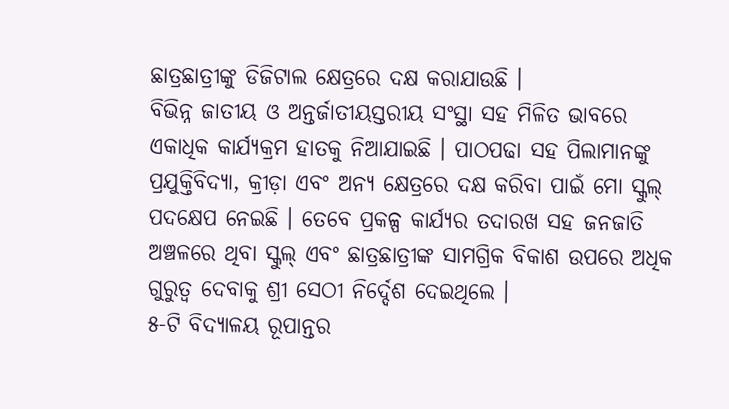ଛାତ୍ରଛାତ୍ରୀଙ୍କୁ ଡିଜିଟାଲ କ୍ଷେତ୍ରରେ ଦକ୍ଷ କରାଯାଉଛି ।
ବିଭିନ୍ନ ଜାତୀୟ ଓ ଅନ୍ତର୍ଜାତୀୟସ୍ତରୀୟ ସଂସ୍ଥା ସହ ମିଳିତ ଭାବରେ ଏକାଧିକ କାର୍ଯ୍ୟକ୍ରମ ହାତକୁ ନିଆଯାଇଛି । ପାଠପଢା ସହ ପିଲାମାନଙ୍କୁ ପ୍ରଯୁକ୍ତିବିଦ୍ୟା, କ୍ରୀଡ଼ା ଏବଂ ଅନ୍ୟ କ୍ଷେତ୍ରରେ ଦକ୍ଷ କରିବା ପାଇଁ ମୋ ସ୍କୁଲ୍ ପଦକ୍ଷେପ ନେଇଛି । ତେବେ ପ୍ରକଳ୍ପ କାର୍ଯ୍ୟର ତଦାରଖ ସହ ଜନଜାତି ଅଞ୍ଚଳରେ ଥିବା ସ୍କୁଲ୍ ଏବଂ ଛାତ୍ରଛାତ୍ରୀଙ୍କ ସାମଗ୍ରିକ ବିକାଶ ଉପରେ ଅଧିକ ଗୁରୁତ୍ୱ ଦେବାକୁ ଶ୍ରୀ ସେଠୀ ନିର୍ଦ୍ଦେଶ ଦେଇଥିଲେ ।
୫-ଟି ବିଦ୍ୟାଳୟ ରୂପାନ୍ତର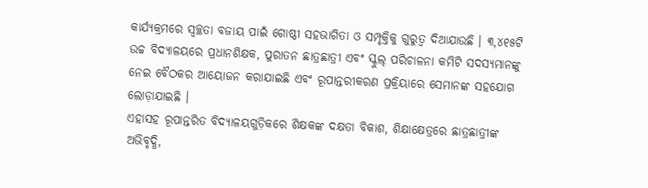କାର୍ଯ୍ୟକ୍ରମରେ ସ୍ୱଚ୍ଛତା ବଜାୟ ପାଇଁ ଗୋଷ୍ଠୀ ସହଭାଗିତା ଓ ସମ୍ପୃକ୍ତିକୁ ଗୁରୁତ୍ୱ ଦିଆଯାଉଛି । ୩,୪୧୫ଟି ଉଚ୍ଚ ବିଦ୍ୟାଳୟରେ ପ୍ରଧାନଶିକ୍ଷକ, ପୁରାତନ ଛାତ୍ରଛାତ୍ରୀ ଏବଂ ସ୍କୁଲ୍ ପରିଚାଳନା କମିଟି ସଦସ୍ୟମାନଙ୍କୁ ନେଇ ବୈଠକର ଆୟୋଜନ କରାଯାଇଛି ଏବଂ ରୂପାନ୍ତରୀକରଣ ପ୍ରକ୍ରିୟାରେ ସେମାନଙ୍କ ସହଯୋଗ ଲୋଡ଼ାଯାଇଛି ।
ଏହାସହ ରୂପାନ୍ତରିତ ବିଦ୍ୟାଳୟଗୁଡ଼ିକରେ ଶିକ୍ଷକଙ୍କ ଦକ୍ଷତା ବିକାଶ, ଶିକ୍ଷାକ୍ଷେତ୍ରରେ ଛାତ୍ରଛାତ୍ରୀଙ୍କ ଅଭିବୃଦ୍ଧି,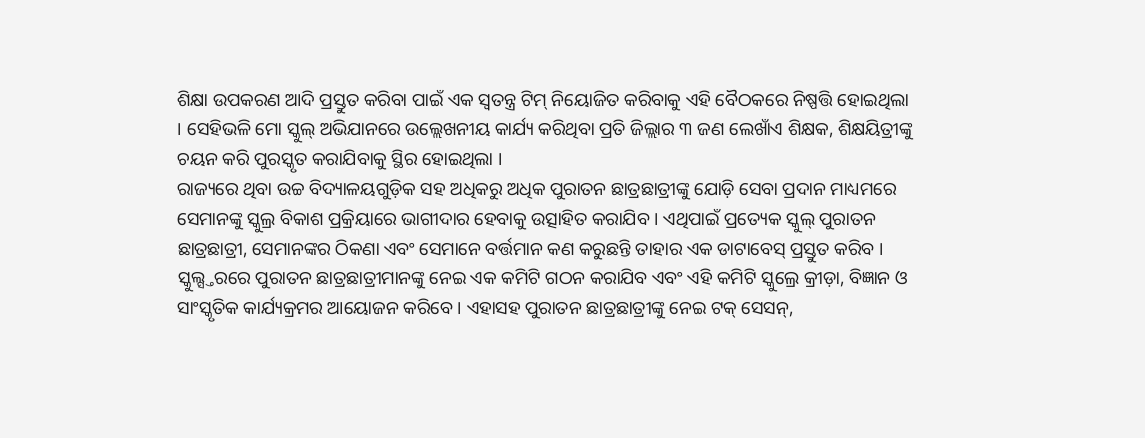ଶିକ୍ଷା ଉପକରଣ ଆଦି ପ୍ରସ୍ତୁତ କରିବା ପାଇଁ ଏକ ସ୍ୱତନ୍ତ୍ର ଟିମ୍ ନିୟୋଜିତ କରିବାକୁ ଏହି ବୈଠକରେ ନିଷ୍ପତ୍ତି ହୋଇଥିଲା । ସେହିଭଳି ମୋ ସ୍କୁଲ୍ ଅଭିଯାନରେ ଉଲ୍ଲେଖନୀୟ କାର୍ଯ୍ୟ କରିଥିବା ପ୍ରତି ଜିଲ୍ଲାର ୩ ଜଣ ଲେଖାଁଏ ଶିକ୍ଷକ, ଶିକ୍ଷୟିତ୍ରୀଙ୍କୁ ଚୟନ କରି ପୁରସ୍କୃତ କରାଯିବାକୁ ସ୍ଥିର ହୋଇଥିଲା ।
ରାଜ୍ୟରେ ଥିବା ଉଚ୍ଚ ବିଦ୍ୟାଳୟଗୁଡ଼ିକ ସହ ଅଧିକରୁ ଅଧିକ ପୁରାତନ ଛାତ୍ରଛାତ୍ରୀଙ୍କୁ ଯୋଡ଼ି ସେବା ପ୍ରଦାନ ମାଧ୍ୟମରେ ସେମାନଙ୍କୁ ସ୍କୁଲ୍ର ବିକାଶ ପ୍ରକ୍ରିୟାରେ ଭାଗୀଦାର ହେବାକୁ ଉତ୍ସାହିତ କରାଯିବ । ଏଥିପାଇଁ ପ୍ରତ୍ୟେକ ସ୍କୁଲ୍ ପୁରାତନ ଛାତ୍ରଛାତ୍ରୀ, ସେମାନଙ୍କର ଠିକଣା ଏବଂ ସେମାନେ ବର୍ତ୍ତମାନ କଣ କରୁଛନ୍ତି ତାହାର ଏକ ଡାଟାବେସ୍ ପ୍ରସ୍ତୁତ କରିବ ।
ସ୍କୁଲ୍ସ୍ତରରେ ପୁରାତନ ଛାତ୍ରଛାତ୍ରୀମାନଙ୍କୁ ନେଇ ଏକ କମିଟି ଗଠନ କରାଯିବ ଏବଂ ଏହି କମିଟି ସ୍କୁଲ୍ରେ କ୍ରୀଡ଼ା, ବିଜ୍ଞାନ ଓ ସାଂସ୍କୃତିକ କାର୍ଯ୍ୟକ୍ରମର ଆୟୋଜନ କରିବେ । ଏହାସହ ପୁରାତନ ଛାତ୍ରଛାତ୍ରୀଙ୍କୁ ନେଇ ଟକ୍ ସେସନ୍,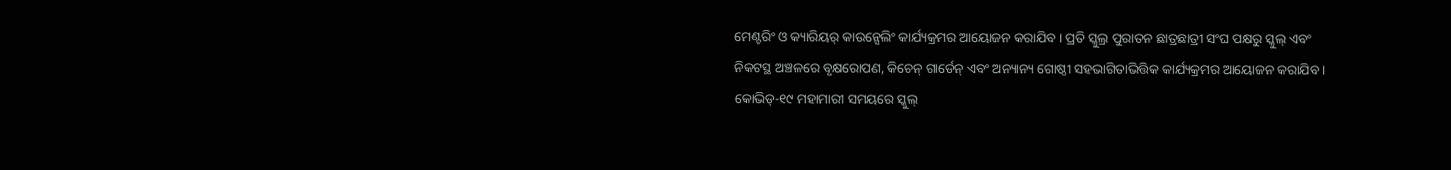ମେଣ୍ଟରିଂ ଓ କ୍ୟାରିୟର୍ କାଉନ୍ସେଲିଂ କାର୍ଯ୍ୟକ୍ରମର ଆୟୋଜନ କରାଯିବ । ପ୍ରତି ସ୍କୁଲ୍ର ପୁରାତନ ଛାତ୍ରଛାତ୍ରୀ ସଂଘ ପକ୍ଷରୁ ସ୍କୁଲ୍ ଏବଂ ନିକଟସ୍ଥ ଅଞ୍ଚଳରେ ବୃକ୍ଷରୋପଣ, କିଚେନ୍ ଗାର୍ଡେନ୍ ଏବଂ ଅନ୍ୟାନ୍ୟ ଗୋଷ୍ଠୀ ସହଭାଗିତାଭିତ୍ତିକ କାର୍ଯ୍ୟକ୍ରମର ଆୟୋଜନ କରାଯିବ ।
କୋଭିଡ୍-୧୯ ମହାମାରୀ ସମୟରେ ସ୍କୁଲ୍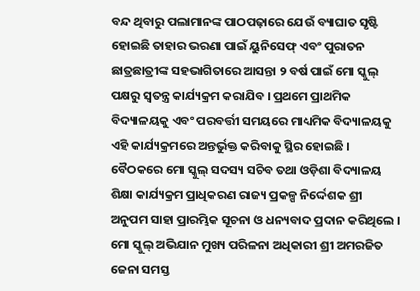ବନ୍ଦ ଥିବାରୁ ପଲାମାନଙ୍କ ପାଠପଢ଼ାରେ ଯେଉଁ ବ୍ୟାଘାତ ସୃଷ୍ଟି ହୋଇଛି ତାହାର ଭରଣା ପାଇଁ ୟୁନିସେଫ୍ ଏବଂ ପୁରାତନ ଛାତ୍ରଛାତ୍ରୀଙ୍କ ସହଭାଗିତାରେ ଆସନ୍ତା ୨ ବର୍ଷ ପାଇଁ ମୋ ସ୍କୁଲ୍ ପକ୍ଷରୁ ସ୍ୱତନ୍ତ୍ର କାର୍ଯ୍ୟକ୍ରମ କରାଯିବ । ପ୍ରଥମେ ପ୍ରାଥମିକ ବିଦ୍ୟାଳୟକୁ ଏବଂ ପରବର୍ତ୍ତୀ ସମୟରେ ମାଧ୍ୟମିକ ବିଦ୍ୟାଳୟକୁ ଏହି କାର୍ଯ୍ୟକ୍ରମରେ ଅନ୍ତର୍ଭୁକ୍ତ କରିବାକୁ ସ୍ଥିର ହୋଇଛି ।
ବୈଠକରେ ମୋ ସ୍କୁଲ୍ ସଦସ୍ୟ ସଚିବ ତଥା ଓଡ଼ିଶା ବିଦ୍ୟାଳୟ ଶିକ୍ଷା କାର୍ଯ୍ୟକ୍ରମ ପ୍ରାଧିକରଣ ରାଜ୍ୟ ପ୍ରକଳ୍ପ ନିର୍ଦ୍ଦେଶକ ଶ୍ରୀ ଅନୁପମ ସାହା ପ୍ରାରମ୍ଭିକ ସୂଚନା ଓ ଧନ୍ୟବାଦ ପ୍ରଦାନ କରିଥିଲେ । ମୋ ସ୍କୁଲ୍ ଅଭିଯାନ ମୁଖ୍ୟ ପରିଳନା ଅଧିକାରୀ ଶ୍ରୀ ଅମରଜିତ ଜେନା ସମସ୍ତ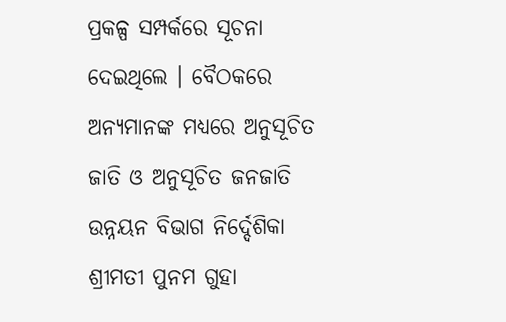ପ୍ରକଳ୍ପ ସମ୍ପର୍କରେ ସୂଚନା ଦେଇଥିଲେ । ବୈଠକରେ ଅନ୍ୟମାନଙ୍କ ମଧ୍ୟରେ ଅନୁସୂଚିତ ଜାତି ଓ ଅନୁସୂଚିତ ଜନଜାତି ଉନ୍ନୟନ ବିଭାଗ ନିର୍ଦ୍ଦେଶିକା ଶ୍ରୀମତୀ ପୁନମ ଗୁହା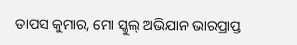ତାପସ କୁମାର, ମୋ ସ୍କୁଲ୍ ଅଭିଯାନ ଭାରପ୍ରାପ୍ତ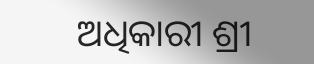ଅଧିକାରୀ ଶ୍ରୀ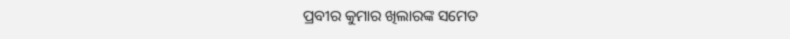ପ୍ରବୀର କୁମାର ଖିଲାରଙ୍କ ସମେତ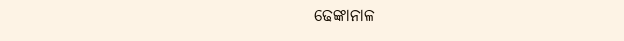ଢେଙ୍କାନାଳ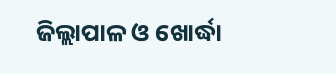ଜିଲ୍ଲାପାଳ ଓ ଖୋର୍ଦ୍ଧା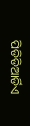ପିଡିଡିଆର୍ଡିଏ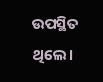ଉପସ୍ଥିତ ଥିଲେ।